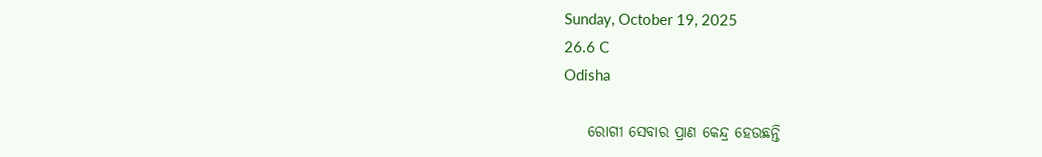Sunday, October 19, 2025
26.6 C
Odisha

    ରୋଗୀ ସେବାର ପ୍ରାଣ କେନ୍ଦ୍ର ହେଉଛନ୍ତି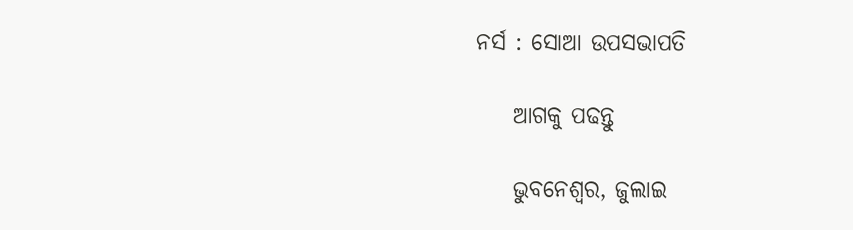ନର୍ସ : ସୋଆ ଉପସଭାପତି

    ଆଗକୁ ପଢନ୍ତୁ

    ଭୁବନେଶ୍ୱର, ଜୁଲାଇ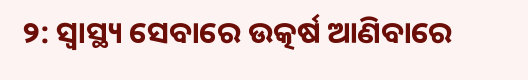୨: ସ୍ୱାସ୍ଥ୍ୟ ସେବାରେ ଉତ୍କର୍ଷ ଆଣିବାରେ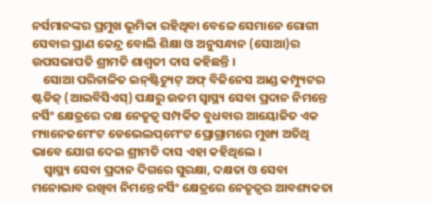ନର୍ସମାନଙ୍କର ପ୍ରମୁଖ ଭୂମିକା ରହିଥିବା ବେଳେ ସେମାନେ ରୋଗୀ ସେବାର ପ୍ରାଣ କେନ୍ଦ୍ର ବୋଲି ଶିକ୍ଷା ଓ ଅନୁସନ୍ଧାନ (ସୋଆ)ର ଉପସଭାପତି ଶ୍ରୀମତି ଶାଶ୍ୱତୀ ଦାସ କହିଛନ୍ତି ।
    ସୋଆ ପରିଚାଳିତ ଇନ୍‌ଷ୍ଟିଚ୍ୟୁଟ୍ ଅଫ୍ ବିଜିନେସ ଆଣ୍ଡ କମ୍ପ୍ୟୁଟର ଷ୍ଟଡିଜ୍ (ଆଇବିସିଏସ୍‌) ପକ୍ଷରୁ ଉତମ ସ୍ୱାସ୍ଥ୍ୟ ସେବା ପ୍ରଦାନ ନିମନ୍ତେ ନର୍ସିଂ କ୍ଷେତ୍ରରେ ଦକ୍ଷ ନେତୃତ୍ୱ ସମ୍ପର୍କିତ ବୁଧବାର ଆୟୋଜିତ ଏକ ମ୍ୟାନେଜମେଂଟ ଡେଭେଲପ୍‌ମେଂଟ ପ୍ରୋଗ୍ରାମରେ ମୁଖ୍ୟ ଅତିଥି ଭାବେ ଯୋଗ ଦେଇ ଶ୍ରୀମତି ଦାସ ଏହା କହିଥିଲେ ।
    ସ୍ୱାସ୍ଥ୍ୟ ସେବା ପ୍ରଦାନ ଦିଗରେ ସୁରକ୍ଷା, ଦକ୍ଷତା ଓ ସେବା ମନୋଭାବ ରଖିବା ନିମନ୍ତେ ନର୍ସିଂ କ୍ଷେତ୍ରରେ ନେତୃତ୍ୱର ଆବଶ୍ୟକତା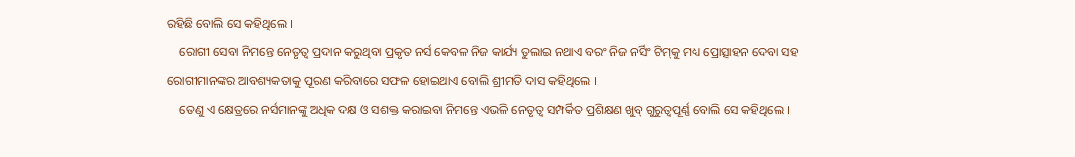ରହିଛି ବୋଲି ସେ କହିଥିଲେ ।
    ରୋଗୀ ସେବା ନିମନ୍ତେ ନେତୃତ୍ୱ ପ୍ରଦାନ କରୁଥିବା ପ୍ରକୃତ ନର୍ସ କେବଳ ନିଜ କାର୍ଯ୍ୟ ତୁଲାଇ ନଥାଏ ବରଂ ନିଜ ନର୍ସିଂ ଟିମ୍‌କୁ ମଧ୍ୟ ପ୍ରୋତ୍ସାହନ ଦେବା ସହ ରୋଗୀମାନଙ୍କର ଆବଶ୍ୟକତାକୁ ପୂରଣ କରିବାରେ ସଫଳ ହୋଇଥାଏ ବୋଲି ଶ୍ରୀମତି ଦାସ କହିଥିଲେ ।
    ତେଣୁ ଏ କ୍ଷେତ୍ରରେ ନର୍ସମାନଙ୍କୁ ଅଧିକ ଦକ୍ଷ ଓ ସଶକ୍ତ କରାଇବା ନିମନ୍ତେ ଏଭଳି ନେତୃତ୍ୱ ସମ୍ପର୍କିତ ପ୍ରଶିକ୍ଷଣ ଖୁବ୍ ଗୁରୁତ୍ୱପୂର୍ଣ୍ଣ ବୋଲି ସେ କହିଥିଲେ ।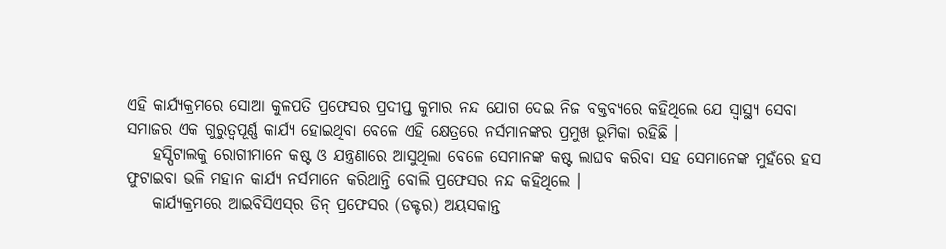ଏହି କାର୍ଯ୍ୟକ୍ରମରେ ସୋଆ କୁଳପତି ପ୍ରଫେସର ପ୍ରଦୀପ୍ତ କୁମାର ନନ୍ଦ ଯୋଗ ଦେଇ ନିଜ ବକ୍ତବ୍ୟରେ କହିଥିଲେ ଯେ ସ୍ୱାସ୍ଥ୍ୟ ସେବା ସମାଜର ଏକ ଗୁରୁତ୍ୱପୂର୍ଣ୍ଣ କାର୍ଯ୍ୟ ହୋଇଥିବା ବେଳେ ଏହି କ୍ଷେତ୍ରରେ ନର୍ସମାନଙ୍କର ପ୍ରମୁଖ ଭୂମିକା ରହିଛି ।
    ହସ୍ପିଟାଲକୁ ରୋଗୀମାନେ କଷ୍ଟ ଓ ଯନ୍ତ୍ରଣାରେ ଆସୁଥିଲା ବେଳେ ସେମାନଙ୍କ କଷ୍ଟ ଲାଘବ କରିବା ସହ ସେମାନେଙ୍କ ମୁହଁରେ ହସ ଫୁଟାଇବା ଭଳି ମହାନ କାର୍ଯ୍ୟ ନର୍ସମାନେ କରିଥାନ୍ତି ବୋଲି ପ୍ରଫେସର ନନ୍ଦ କହିଥିଲେ ।
    କାର୍ଯ୍ୟକ୍ରମରେ ଆଇବିସିଏସ୍‌ର ଡିନ୍ ପ୍ରଫେସର (ଡକ୍ଟର) ଅୟସକାନ୍ତ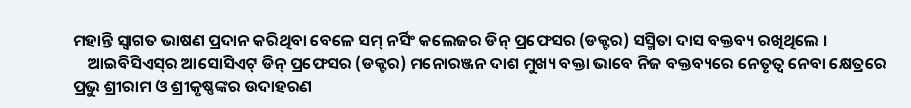ମହାନ୍ତି ସ୍ୱାଗତ ଭାଷଣ ପ୍ରଦାନ କରିଥିବା ବେଳେ ସମ୍ ନର୍ସିଂ କଲେଜର ଡିନ୍ ପ୍ରଫେସର (ଡକ୍ଟର) ସସ୍ମିତା ଦାସ ବକ୍ତବ୍ୟ ରଖିଥିଲେ ।
    ଆଇବିସିଏସ୍‌ର ଆସୋସିଏଟ୍ ଡିନ୍ ପ୍ରଫେସର (ଡକ୍ଟର) ମନୋରଞ୍ଜନ ଦାଶ ମୁଖ୍ୟ ବକ୍ତା ଭାବେ ନିଜ ବକ୍ତବ୍ୟରେ ନେତୃତ୍ୱ ନେବା କ୍ଷେତ୍ରରେ ପ୍ରଭୁ ଶ୍ରୀରାମ ଓ ଶ୍ରୀକୃଷ୍ଣଙ୍କର ଉଦାହରଣ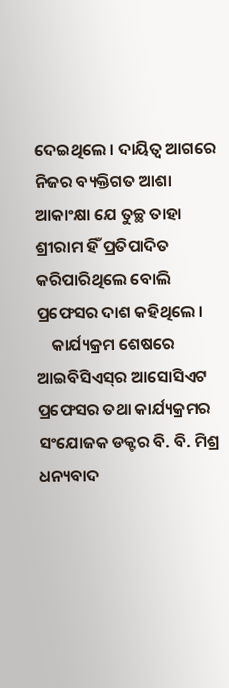ଦେଇଥିଲେ । ଦାୟିତ୍ୱ ଆଗରେ ନିଜର ବ୍ୟକ୍ତିଗତ ଆଶା ଆକାଂକ୍ଷା ଯେ ତୁଚ୍ଛ ତାହା ଶ୍ରୀରାମ ହିଁ ପ୍ରତିପାଦିତ କରିପାରିଥିଲେ ବୋଲି ପ୍ରଫେସର ଦାଶ କହିଥିଲେ ।
    କାର୍ଯ୍ୟକ୍ରମ ଶେଷରେ ଆଇବିସିଏସ୍‌ର ଆସୋସିଏଟ ପ୍ରଫେସର ତଥା କାର୍ଯ୍ୟକ୍ରମର ସଂଯୋଜକ ଡକ୍ଟର ବି. ବି. ମିଶ୍ର ଧନ୍ୟବାଦ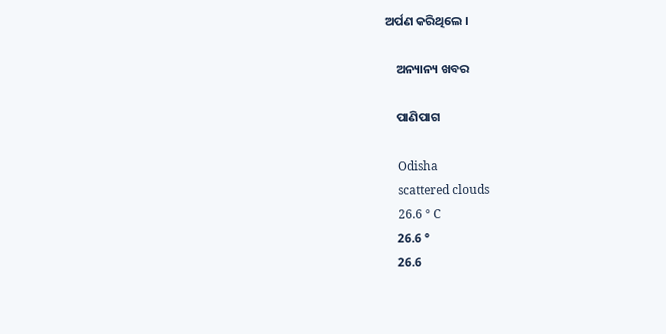ଅର୍ପଣ କରିଥିଲେ ।

    ଅନ୍ୟାନ୍ୟ ଖବର

    ପାଣିପାଗ

    Odisha
    scattered clouds
    26.6 ° C
    26.6 °
    26.6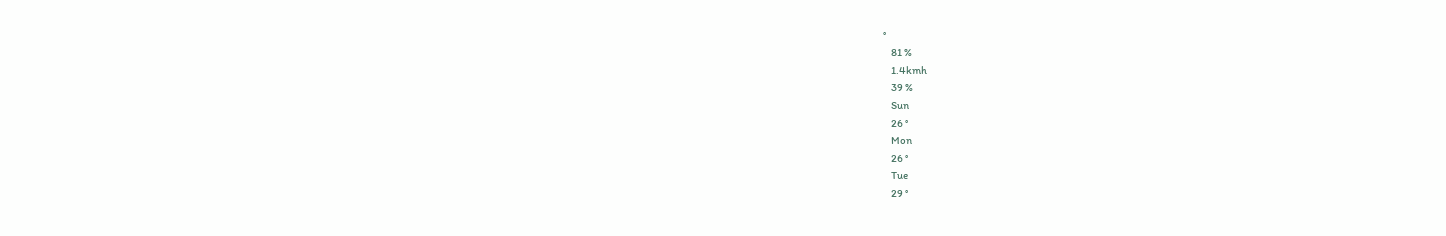°
    81 %
    1.4kmh
    39 %
    Sun
    26 °
    Mon
    26 °
    Tue
    29 °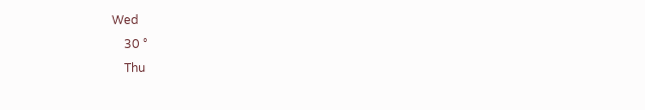Wed
    30 °
    Thu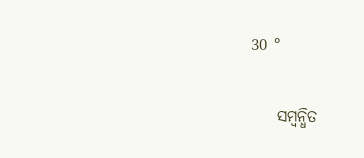30 °

    ସମ୍ବନ୍ଧିତ